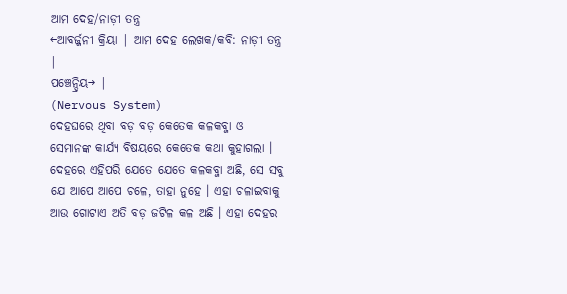ଆମ ଦେହ/ନାଡ଼ୀ ତନ୍ତ୍ର
←ଆବର୍ଜ୍ଜନୀ କ୍ରିୟା | ଆମ ଦେହ ଲେଖକ/କବି: ନାଡ଼ୀ ତନ୍ତ୍ର |
ପଞ୍ଚେନ୍ଦ୍ରିୟ→ |
(Nervous System)
ଦେହଘରେ ଥିବା ବଡ଼ ବଡ଼ କେତେକ କଳକବ୍ଜା ଓ ସେମାନଙ୍କ କାର୍ଯ୍ୟ ବିଷୟରେ କେତେକ କଥା କୁହାଗଲା । ଦେହରେ ଏହିପରି ଯେତେ ଯେତେ କଳକବ୍ଜା ଅଛି, ସେ ସବୁ ଯେ ଆପେ ଆପେ ଚଳେ, ତାହା ନୁହେ । ଏହା ଚଳାଇବାକୁ ଆଉ ଗୋଟାଏ ଅତି ବଡ଼ ଜଟିଳ କଳ ଅଛି । ଏହା ଦେହର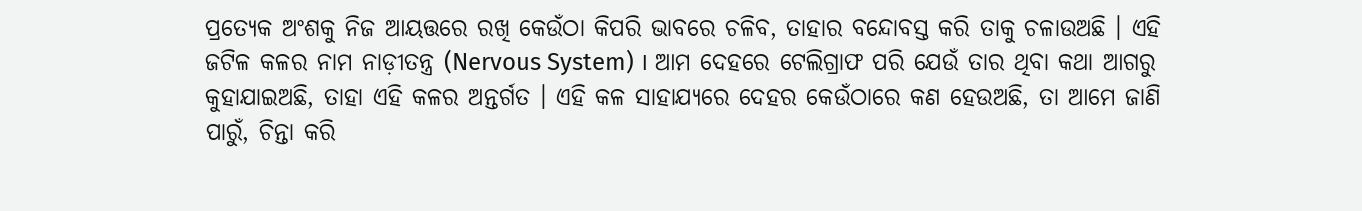ପ୍ରତ୍ୟେକ ଅଂଶକୁ ନିଜ ଆୟତ୍ତରେ ରଖି କେଉଁଠା କିପରି ଭାବରେ ଚଳିବ, ତାହାର ବନ୍ଦୋବସ୍ତ କରି ତାକୁ ଚଳାଉଅଛି । ଏହି ଜଟିଳ କଳର ନାମ ନାଡ଼ୀତନ୍ତ୍ର (Nervous System) । ଆମ ଦେହରେ ଟେଲିଗ୍ରାଫ ପରି ଯେଉଁ ତାର ଥିବା କଥା ଆଗରୁ କୁହାଯାଇଅଛି, ତାହା ଏହି କଳର ଅନ୍ତର୍ଗତ । ଏହି କଳ ସାହାଯ୍ୟରେ ଦେହର କେଉଁଠାରେ କଣ ହେଉଅଛି, ତା ଆମେ ଜାଣି ପାରୁଁ, ଚିନ୍ତା କରି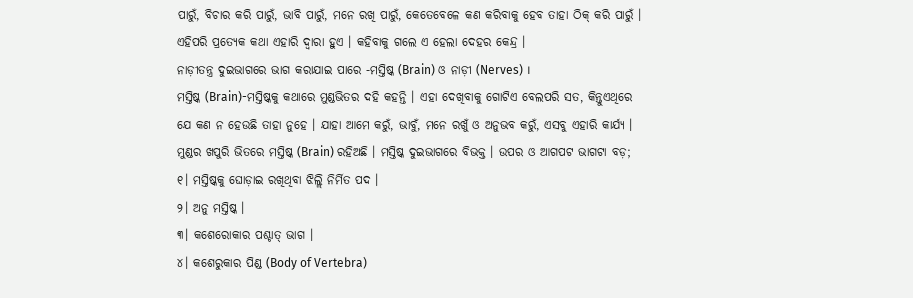ପାରୁଁ, ବିଚାର କରି ପାରୁଁ, ଭାବି ପାରୁଁ, ମନେ ରଖି ପାରୁଁ, କେତେବେଳେ କଣ କରିବାକୁ ହେବ ତାହା ଠିକ୍ କରି ପାରୁଁ । ଏହିପରି ପ୍ରତ୍ୟେକ କଥା ଏହାରି ଦ୍ୱାରା ହୁଏ । କହିବାକୁ ଗଲେ ଏ ହେଲା ଦେହର କେନ୍ଦ୍ର ।
ନାଡ଼ୀତନ୍ତ୍ର ଦୁଇଭାଗରେ ଭାଗ କରାଯାଇ ପାରେ -ମସ୍ତିଷ୍କ (Brain) ଓ ନାଡ଼ୀ (Nerves) ।
ମସ୍ତିଷ୍କ (Brain)-ମସ୍ତିଷ୍କକୁ କଥାରେ ମୁଣ୍ଡଭିତର ଦହି କହନ୍ତି । ଏହା ଦେଖିବାକୁ ଗୋଟିଏ ବେଲପରି ସତ, କିନ୍ତୁଏଥିରେ ଯେ କଣ ନ ହେଉଛି ତାହା ନୁହେ । ଯାହା ଆମେ କରୁଁ, ଭାବୁଁ, ମନେ ରଖୁଁ ଓ ଅନୁଭବ କରୁଁ, ଏସବୁ ଏହାରି କାର୍ଯ୍ୟ । ମୁଣ୍ଡର ଖପୁରି ଭିତରେ ମସ୍ତିଷ୍କ (Brain) ରହିଅଛି । ମସ୍ତିଷ୍କ ଦୁଇଭାଗରେ ବିଭକ୍ତ । ଉପର ଓ ଆଗପଟ ଭାଗଟା ବଡ଼;
୧। ମସ୍ତିଷ୍କକୁ ଘୋଡ଼ାଇ ରଖିଥିବା ଝିଲ୍ଲି ନିର୍ମିତ ପଦ ।
୨। ଅନୁ ମସ୍ତିଷ୍କ ।
୩। କଶେରୋକାର ପଶ୍ଚାତ୍ ଭାଗ ।
୪। କଶେରୁକାର ପିଣ୍ଡ (Body of Vertebra)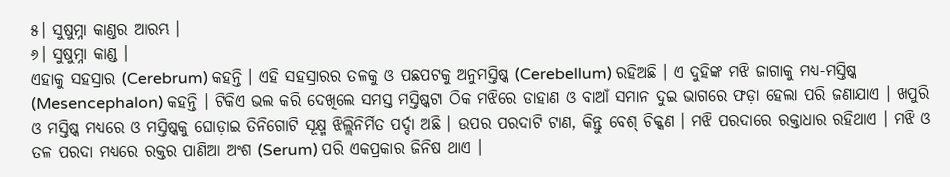୫। ସୁଷୁମ୍ନା କାଣ୍ତର ଆରମ୍ଭ ।
୬। ସୁଷୁମ୍ନା କାଣ୍ଡ ।
ଏହାକୁ ସହସ୍ରାର (Cerebrum) କହନ୍ତି । ଏହି ସହସ୍ରାରର ତଳକୁ ଓ ପଛପଟକୁ ଅନୁମସ୍ତିଷ୍କ (Cerebellum) ରହିଅଛି । ଏ ଦୁହିଙ୍କ ମଝି ଜାଗାକୁ ମଧ୍ୟ-ମସ୍ତିଷ୍କ (Mesencephalon) କହନ୍ତି । ଟିକିଏ ଭଲ କରି ଦେଖିଲେ ସମସ୍ତ ମସ୍ତିଷ୍କଟା ଠିକ ମଝିରେ ଡାହାଣ ଓ ବାଆଁ ସମାନ ଦୁଇ ଭାଗରେ ଫଡ଼ା ହେଲା ପରି ଜଣାଯାଏ । ଖପୁରି ଓ ମସ୍ତିଷ୍କ ମଧ୍ୟରେ ଓ ମସ୍ତିଷ୍କକୁ ଘୋଡ଼ାଇ ତିନିଗୋଟି ସୂକ୍ଷ୍ମ ଝିଲ୍ଲିନିର୍ମିତ ପର୍ଦ୍ଦା ଅଛି । ଉପର ପରଦାଟି ଟାଣ, କିନ୍ତୁ ବେଶ୍ ଚିକ୍କଣ । ମଝି ପରଦାରେ ରକ୍ତାଧାର ରହିଥାଏ । ମଝି ଓ ତଳ ପରଦା ମଧ୍ୟରେ ରକ୍ତର ପାଣିଆ ଅଂଶ (Serum) ପରି ଏକପ୍ରକାର ଜିନିଷ ଥାଏ ।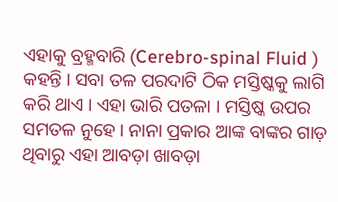ଏହାକୁ ବ୍ରହ୍ମବାରି (Cerebro-spinal Fluid ) କହନ୍ତି । ସବା ତଳ ପରଦାଟି ଠିକ ମସ୍ତିଷ୍କକୁ ଲାଗି କରି ଥାଏ । ଏହା ଭାରି ପତଳା । ମସ୍ତିଷ୍କ ଉପର ସମତଳ ନୁହେ । ନାନା ପ୍ରକାର ଆଙ୍କ ବାଙ୍କର ଗାଡ଼ ଥିବାରୁ ଏହା ଆବଡ଼ା ଖାବଡ଼ା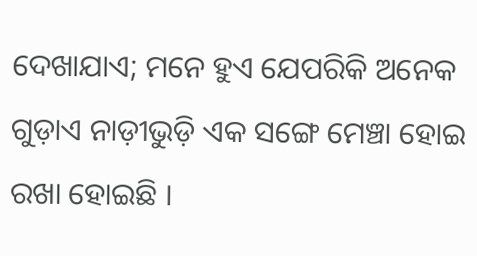ଦେଖାଯାଏ; ମନେ ହୁଏ ଯେପରିକି ଅନେକ ଗୁଡ଼ାଏ ନାଡ଼ୀଭୁଡ଼ି ଏକ ସଙ୍ଗେ ମେଞ୍ଚା ହୋଇ ରଖା ହୋଇଛି ।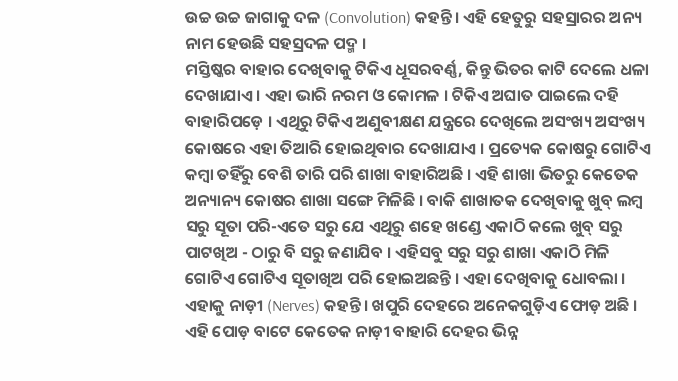ଉଚ୍ଚ ଉଚ୍ଚ ଜାଗାକୁ ଦଳ (Convolution) କହନ୍ତି । ଏହି ହେତୁରୁ ସହସ୍ରାରର ଅନ୍ୟ ନାମ ହେଉଛି ସହସ୍ରଦଳ ପଦ୍ମ ।
ମସ୍ତିଷ୍କର ବାହାର ଦେଖିବାକୁ ଟିକିଏ ଧୂସରବର୍ଣ୍ଣ, କିନ୍ତୁ ଭିତର କାଟି ଦେଲେ ଧଳା ଦେଖାଯାଏ । ଏହା ଭାରି ନରମ ଓ କୋମଳ । ଟିକିଏ ଅଘାତ ପାଇଲେ ଦହି ବାହାରିପଡ଼େ । ଏଥିରୁ ଟିକିଏ ଅଣୁବୀକ୍ଷଣ ଯନ୍ତ୍ରରେ ଦେଖିଲେ ଅସଂଖ୍ୟ ଅସଂଖ୍ୟ କୋଷରେ ଏହା ତିଆରି ହୋଇଥିବାର ଦେଖାଯାଏ । ପ୍ରତ୍ୟେକ କୋଷରୁ ଗୋଟିଏ କମ୍ବା ତହିଁରୁ ବେଶି ତାରି ପରି ଶାଖା ବାହାରିଅଛି । ଏହି ଶାଖା ଭିତରୁ କେତେକ ଅନ୍ୟାନ୍ୟ କୋଷର ଶାଖା ସଙ୍ଗେ ମିଳିଛି । ବାକି ଶାଖାତକ ଦେଖିବାକୁ ଖୁବ୍ ଲମ୍ବ ସରୁ ସୂତା ପରି-ଏତେ ସରୁ ଯେ ଏଥିରୁ ଶହେ ଖଣ୍ଡେ ଏକାଠି କଲେ ଖୁବ୍ ସରୁ ପାଟଖିଅ - ଠାରୁ ବି ସରୁ ଜଣାଯିବ । ଏହିସବୁ ସରୁ ସରୁ ଶାଖା ଏକାଠି ମିଳି ଗୋଟିଏ ଗୋଟିଏ ସୂତାଖିଅ ପରି ହୋଇଅଛନ୍ତି । ଏହା ଦେଖିବାକୁ ଧୋବଲା । ଏହାକୁ ନାଡ଼ୀ (Nerves) କହନ୍ତି । ଖପୁରି ଦେହରେ ଅନେକଗୁଡ଼ିଏ ଫୋଡ଼ ଅଛି । ଏହି ପୋଡ଼ ବାଟେ କେତେକ ନାଡ଼ୀ ବାହାରି ଦେହର ଭିନ୍ନ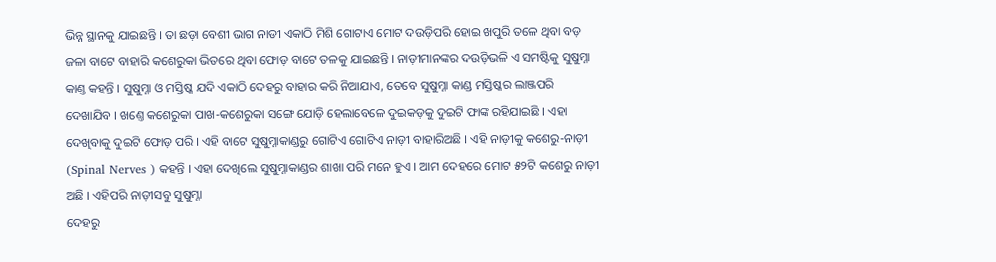ଭିନ୍ନ ସ୍ଥାନକୁ ଯାଇଛନ୍ତି । ତା ଛଡ଼ା ବେଶୀ ଭାଗ ନାଡୀ ଏକାଠି ମିଶି ଗୋଟାଏ ମୋଟ ଦଉଡ଼ିପରି ହୋଇ ଖପୁରି ତଳେ ଥିବା ବଡ଼ ଜଳା ବାଟେ ବାହାରି କଶେରୁକା ଭିତରେ ଥିବା ଫୋଡ଼ ବାଟେ ତଳକୁ ଯାଇଛନ୍ତି । ନାଡ଼ୀମାନଙ୍କର ଦଉଡ଼ିଭଳି ଏ ସମଷ୍ଟିକୁ ସୁଷୁମ୍ନା କାଣ୍ତ କହନ୍ତି । ସୁଷୁମ୍ନା ଓ ମସ୍ତିଷ୍କ ଯଦି ଏକାଠି ଦେହରୁ ବାହାର କରି ନିଆଯାଏ, ତେବେ ସୁଷୁମ୍ନା କାଣ୍ଡ ମସ୍ତିଷ୍କର ଲାଞ୍ଜପରି ଦେଖାଯିବ । ଖଣ୍ତେ କଶେରୁକା ପାଖ-କଶେରୁକା ସଙ୍ଗେ ଯୋଡ଼ି ହେଲାବେଳେ ଦୁଇକଡ଼କୁ ଦୁଇଟି ଫାଙ୍କ ରହିଯାଇଛି । ଏହା ଦେଖିବାକୁ ଦୁଇଟି ଫୋଡ଼ ପରି । ଏହି ବାଟେ ସୁଷୁମ୍ନାକାଣ୍ଡରୁ ଗୋଟିଏ ଗୋଟିଏ ନାଡ଼ୀ ବାହାରିଅଛି । ଏହି ନାଡ଼ୀକୁ କଶେରୁ-ନାଡ଼ୀ (Spinal Nerves ) କହନ୍ତି । ଏହା ଦେଖିଲେ ସୁଷୁମ୍ନାକାଣ୍ଡର ଶାଖା ପରି ମନେ ହୁଏ । ଆମ ଦେହରେ ମୋଟ ୫୨ଟି କଶେରୁ ନାଡ଼ୀ ଅଛି । ଏହିପରି ନାଡ଼ୀସବୁ ସୁଷୁମ୍ନା
ଦେହରୁ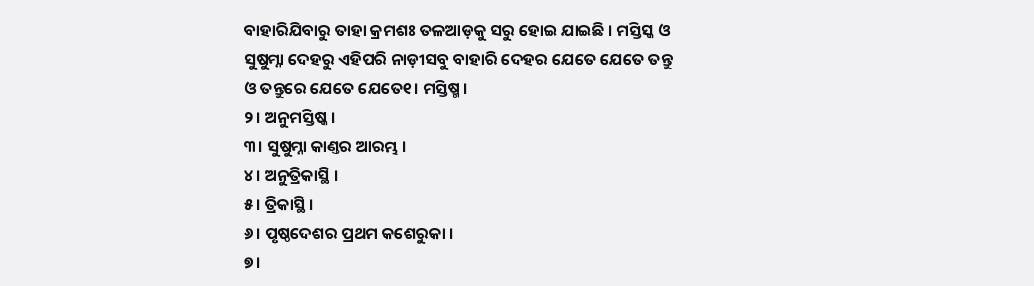ବାହାରିଯିବାରୁ ତାହା କ୍ରମଶଃ ତଳଆଡ଼କୁ ସରୁ ହୋଇ ଯାଇଛି । ମସ୍ତିସ୍କ ଓ ସୁଷୁମ୍ନା ଦେହରୁ ଏହିପରି ନାଡ଼ୀସବୁ ବାହାରି ଦେହର ଯେତେ ଯେତେ ତନ୍ତୁ ଓ ତନ୍ତୁରେ ଯେତେ ଯେତେ୧। ମସ୍ତିଷ୍ମ ।
୨। ଅନୁମସ୍ତିଷ୍କ ।
୩। ସୁଷୁମ୍ନା କାଣ୍ତର ଆରମ୍ଭ ।
୪। ଅନୁତ୍ରିକାସ୍ଥି ।
୫। ତ୍ରିକାସ୍ଥି ।
୬। ପୃଷ୍ଠଦେଶର ପ୍ରଥମ କଶେରୁକା ।
୭।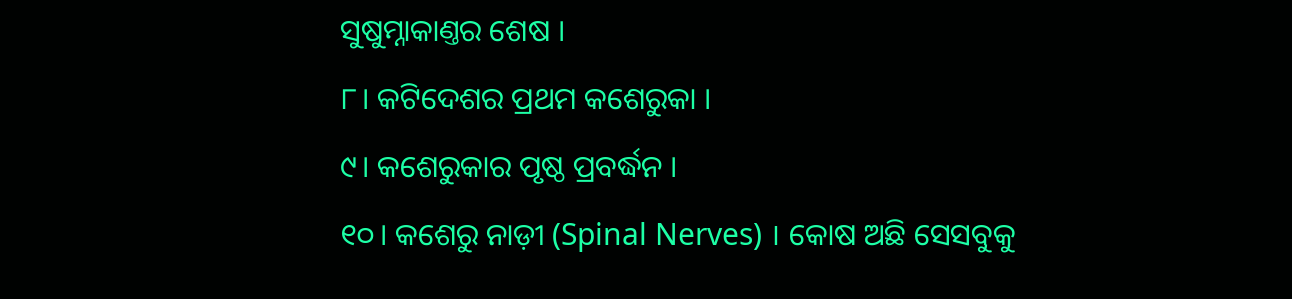ସୁଷୁମ୍ନାକାଣ୍ତର ଶେଷ ।
୮। କଟିଦେଶର ପ୍ରଥମ କଶେରୁକା ।
୯। କଶେରୁକାର ପୃଷ୍ଠ ପ୍ରବର୍ଦ୍ଧନ ।
୧୦। କଶେରୁ ନାଡ଼ୀ (Spinal Nerves) । କୋଷ ଅଛି ସେସବୁକୁ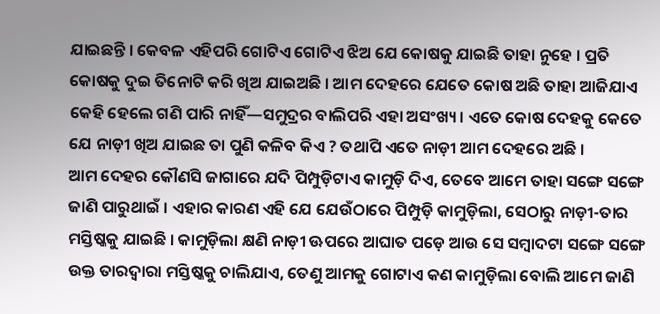ଯାଇଛନ୍ତି । କେବଳ ଏହିପରି ଗୋଟିଏ ଗୋଟିଏ ଝିଅ ଯେ କୋଷକୁ ଯାଇଛି ତାହା ନୁହେ । ପ୍ରତି କୋଷକୁ ଦୁଇ ତିନୋଟି କରି ଖିଅ ଯାଇଅଛି । ଆମ ଦେହରେ ଯେତେ କୋଷ ଅଛି ତାହା ଆଜିଯାଏ କେହି ହେଲେ ଗଣି ପାରି ନାହିଁ—ସମୁଦ୍ରର ବାଲିପରି ଏହା ଅସଂଖ୍ୟ । ଏତେ କୋଷ ଦେହକୁ କେତେ ଯେ ନାଡ଼ୀ ଖିଅ ଯାଇଛ ତା ପୁଣି କଳିବ କିଏ ? ତଥାପି ଏତେ ନାଡ଼ୀ ଆମ ଦେହରେ ଅଛି ।
ଆମ ଦେହର କୌଣସି ଜାଗାରେ ଯଦି ପିମ୍ପୁଡ଼ିଟାଏ କାମୁଡ଼ି ଦିଏ, ତେବେ ଆମେ ତାହା ସଙ୍ଗେ ସଙ୍ଗେ ଜାଣି ପାରୁଥାଇଁ । ଏହାର କାରଣ ଏହି ଯେ ଯେଉଁଠାରେ ପିମ୍ପୁଡ଼ି କାମୁଡ଼ିଲା, ସେଠାରୁ ନାଡ଼ୀ-ତାର ମସ୍ତିଷ୍କକୁ ଯାଇଛି । କାମୁଡ଼ିଲା କ୍ଷଣି ନାଡ଼ୀ ଊପରେ ଆଘାତ ପଡ଼େ ଆଉ ସେ ସମ୍ବାଦଟା ସଙ୍ଗେ ସଙ୍ଗେ ଉକ୍ତ ତାରଦ୍ୱାରା ମସ୍ତିଷ୍କକୁ ଚାଲିଯାଏ, ତେଣୁ ଆମକୁ ଗୋଟାଏ କଣ କାମୁଡ଼ିଲା ବୋଲି ଆମେ ଜାଣି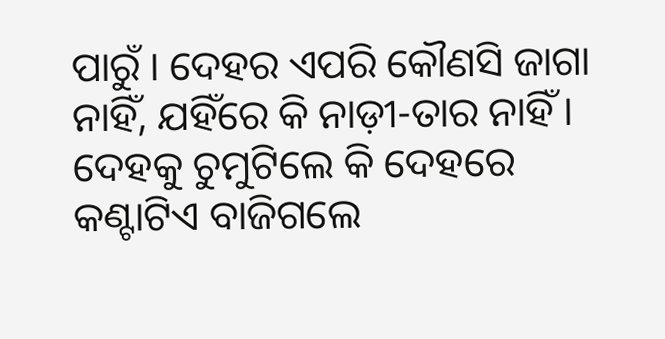ପାରୁଁ । ଦେହର ଏପରି କୌଣସି ଜାଗା ନାହିଁ, ଯହିଁରେ କି ନାଡ଼ୀ-ତାର ନାହିଁ । ଦେହକୁ ଚୁମୁଟିଲେ କି ଦେହରେ କଣ୍ଟାଟିଏ ବାଜିଗଲେ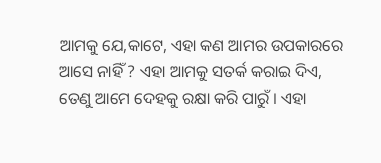ଆମକୁ ଯେ,କାଟେ, ଏହା କଣ ଆମର ଉପକାରରେ ଆସେ ନାହିଁ ? ଏହା ଆମକୁ ସତର୍କ କରାଇ ଦିଏ, ତେଣୁ ଆମେ ଦେହକୁ ରକ୍ଷା କରି ପାରୁଁ । ଏହା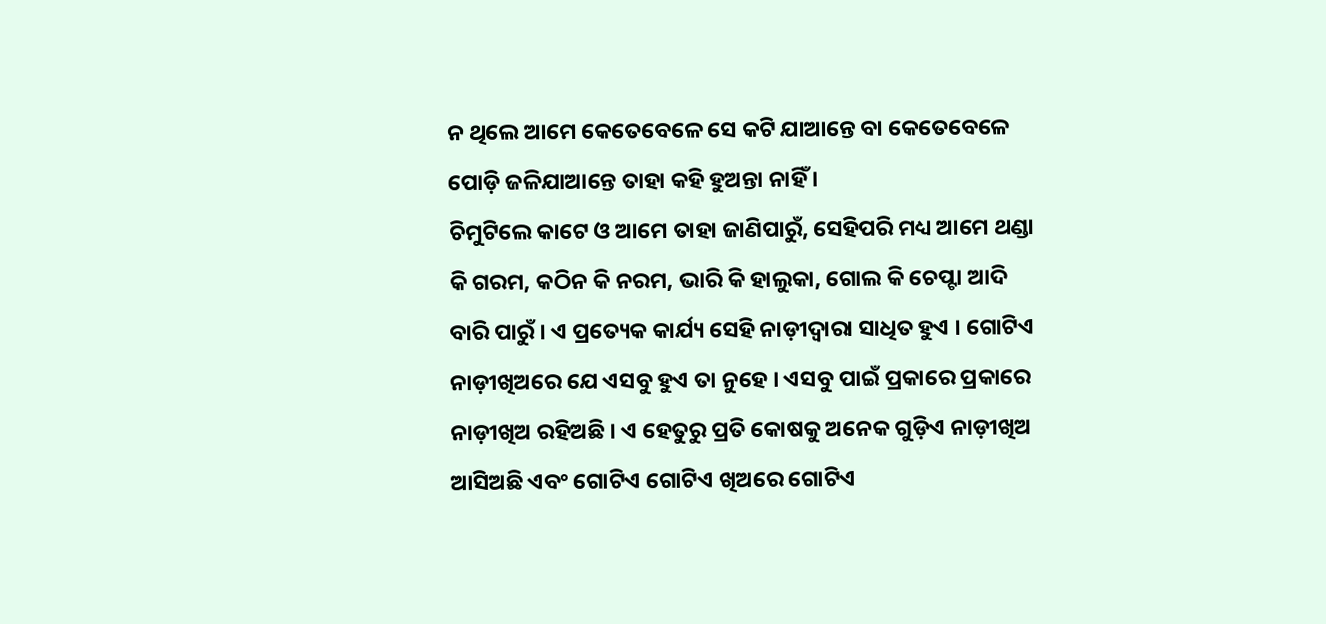ନ ଥିଲେ ଆମେ କେତେବେଳେ ସେ କଟି ଯାଆନ୍ତେ ବା କେତେବେଳେ ପୋଡ଼ି ଜଳିଯାଆନ୍ତେ ତାହା କହି ହୁଅନ୍ତା ନାହିଁ ।
ଚିମୁଟିଲେ କାଟେ ଓ ଆମେ ତାହା ଜାଣିପାରୁଁ, ସେହିପରି ମଧ୍ୟ ଆମେ ଥଣ୍ଡା କି ଗରମ, କଠିନ କି ନରମ, ଭାରି କି ହାଲୁକା, ଗୋଲ କି ଚେପ୍ଟା ଆଦି ବାରି ପାରୁଁ । ଏ ପ୍ରତ୍ୟେକ କାର୍ଯ୍ୟ ସେହି ନାଡ଼ୀଦ୍ୱାରା ସାଧିତ ହୁଏ । ଗୋଟିଏ ନାଡ଼ୀଖିଅରେ ଯେ ଏସବୁ ହୁଏ ତା ନୁହେ । ଏସବୁ ପାଇଁ ପ୍ରକାରେ ପ୍ରକାରେ ନାଡ଼ୀଖିଅ ରହିଅଛି । ଏ ହେତୁରୁ ପ୍ରତି କୋଷକୁ ଅନେକ ଗୁଡ଼ିଏ ନାଡ଼ୀଖିଅ ଆସିଅଛି ଏବଂ ଗୋଟିଏ ଗୋଟିଏ ଖିଅରେ ଗୋଟିଏ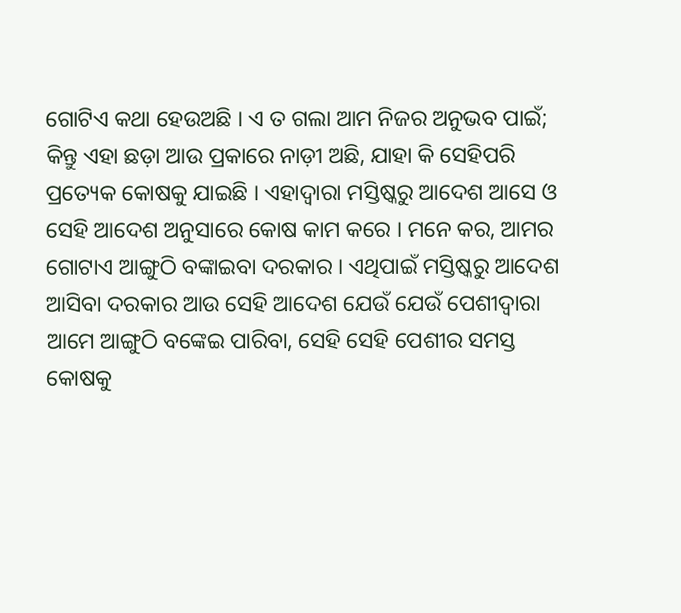ଗୋଟିଏ କଥା ହେଉଅଛି । ଏ ତ ଗଲା ଆମ ନିଜର ଅନୁଭବ ପାଇଁ; କିନ୍ତୁ ଏହା ଛଡ଼ା ଆଉ ପ୍ରକାରେ ନାଡ଼ୀ ଅଛି, ଯାହା କି ସେହିପରି ପ୍ରତ୍ୟେକ କୋଷକୁ ଯାଇଛି । ଏହାଦ୍ୱାରା ମସ୍ତିଷ୍କରୁ ଆଦେଶ ଆସେ ଓ ସେହି ଆଦେଶ ଅନୁସାରେ କୋଷ କାମ କରେ । ମନେ କର, ଆମର ଗୋଟାଏ ଆଙ୍ଗୁଠି ବଙ୍କାଇବା ଦରକାର । ଏଥିପାଇଁ ମସ୍ତିଷ୍କରୁ ଆଦେଶ ଆସିବା ଦରକାର ଆଉ ସେହି ଆଦେଶ ଯେଉଁ ଯେଉଁ ପେଶୀଦ୍ୱାରା ଆମେ ଆଙ୍ଗୁଠି ବଙ୍କେଇ ପାରିବା, ସେହି ସେହି ପେଶୀର ସମସ୍ତ କୋଷକୁ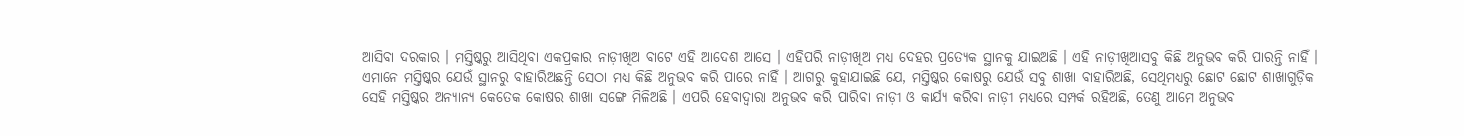ଆସିବା ଦରକାର । ମସ୍ତିଷ୍କରୁ ଆସିଥିବା ଏକପ୍ରକାର ନାଡ଼ୀଖିଅ ବାଟେ ଏହି ଆଦେଶ ଆସେ । ଏହିପରି ନାଡ଼ୀଖିଅ ମଧ୍ୟ ଦେହର ପ୍ରତ୍ୟେକ ସ୍ଥାନକୁ ଯାଇଅଛି । ଏହି ନାଡ଼ୀଖିଆସବୁ କିଛି ଅନୁଭବ କରି ପାରନ୍ତି ନାହିଁ । ଏମାନେ ମସ୍ତିଷ୍କର ଯେଉଁ ସ୍ଥାନରୁ ବାହାରିଅଛନ୍ତି ସେଠା ମଧ୍ୟ କିଛି ଅନୁଭବ କରି ପାରେ ନାହିଁ । ଆଗରୁ କୁହାଯାଇଛି ଯେ, ମସ୍ତିଷ୍କର କୋଷରୁ ଯେଉଁ ସବୁ ଶାଖା ବାହାରିଅଛି, ସେଥିମଧ୍ୟରୁ ଛୋଟ ଛୋଟ ଶାଖାଗୁଡ଼ିକ ସେହି ମସ୍ତିଷ୍କର ଅନ୍ୟାନ୍ୟ କେତେକ କୋଷର ଶାଖା ସଙ୍ଗେ ମିଳିଅଛି । ଏପରି ହେବାଦ୍ୱାରା ଅନୁଭବ କରି ପାରିବା ନାଡ଼ୀ ଓ କାର୍ଯ୍ୟ କରିବା ନାଡ଼ୀ ମଧ୍ୟରେ ସମ୍ପର୍କ ରହିଅଛି, ତେଣୁ ଆମେ ଅନୁଭବ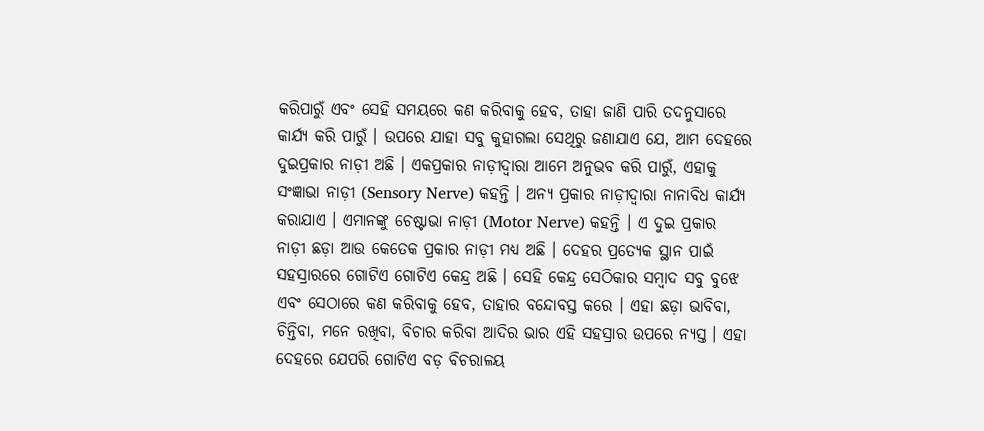କରିପାରୁଁ ଏବଂ ସେହି ସମୟରେ କଣ କରିବାକୁ ହେବ, ତାହା ଜାଣି ପାରି ତଦନୁସାରେ କାର୍ଯ୍ୟ କରି ପାରୁଁ । ଉପରେ ଯାହା ସବୁ କୁହାଗଲା ସେଥିରୁ ଜଣାଯାଏ ଯେ, ଆମ ଦେହରେ ଦୁଇପ୍ରକାର ନାଡ଼ୀ ଅଛି । ଏକପ୍ରକାର ନାଡ଼ୀଦ୍ୱାରା ଆମେ ଅନୁଭବ କରି ପାରୁଁ, ଏହାକୁ ସଂଜ୍ଞାଭା ନାଡ଼ୀ (Sensory Nerve) କହନ୍ତି । ଅନ୍ୟ ପ୍ରକାର ନାଡ଼ୀଦ୍ୱାରା ନାନାବିଧ କାର୍ଯ୍ୟ କରାଯାଏ । ଏମାନଙ୍କୁ ଚେଷ୍ଟାଭା ନାଡ଼ୀ (Motor Nerve) କହନ୍ତି । ଏ ଦୁଇ ପ୍ରକାର ନାଡ଼ୀ ଛଡ଼ା ଆଉ କେତେକ ପ୍ରକାର ନାଡ଼ୀ ମଧ୍ୟ ଅଛି । ଦେହର ପ୍ରତ୍ୟେକ ସ୍ଥାନ ପାଇଁ ସହସ୍ରାରରେ ଗୋଟିଏ ଗୋଟିଏ କେନ୍ଦ୍ର ଅଛି । ସେହି କେନ୍ଦ୍ର ସେଠିକାର ସମ୍ବାଦ ସବୁ ବୁଝେ ଏବଂ ସେଠାରେ କଣ କରିବାକୁ ହେବ, ତାହାର ବନ୍ଦୋବସ୍ତ କରେ । ଏହା ଛଡ଼ା ଭାବିବା, ଚିନ୍ତିବା, ମନେ ରଖିବା, ବିଚାର କରିବା ଆଦିର ଭାର ଏହି ସହସ୍ରାର ଉପରେ ନ୍ୟସ୍ତ । ଏହା ଦେହରେ ଯେପରି ଗୋଟିଏ ବଡ଼ ବିଚରାଳୟ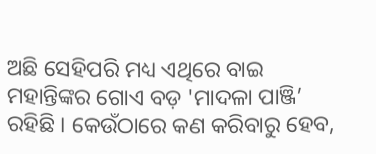ଅଛି ସେହିପରି ମଧ୍ୟ ଏଥିରେ ବାଇ ମହାନ୍ତିଙ୍କର ଗୋଏ ବଡ଼ 'ମାଦଳା ପାଞ୍ଜି’ ରହିଛି । କେଉଁଠାରେ କଣ କରିବାରୁ ହେବ,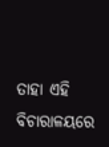ତାହା ଏହି ବିଚାରାଳୟରେ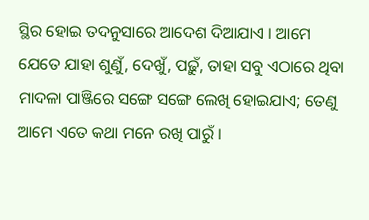ସ୍ଥିର ହୋଇ ତଦନୁସାରେ ଆଦେଶ ଦିଆଯାଏ । ଆମେ ଯେତେ ଯାହା ଶୁଣୁଁ, ଦେଖୁଁ, ପଢ଼ୁଁ, ତାହା ସବୁ ଏଠାରେ ଥିବା ମାଦଳା ପାଞ୍ଜିରେ ସଙ୍ଗେ ସଙ୍ଗେ ଲେଖି ହୋଇଯାଏ; ତେଣୁ ଆମେ ଏତେ କଥା ମନେ ରଖି ପାରୁଁ ।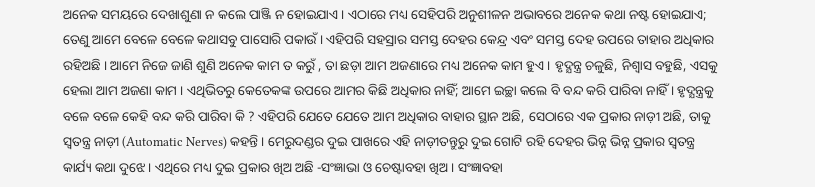ଅନେକ ସମୟରେ ଦେଖାଶୁଣା ନ କଲେ ପାଞ୍ଜି ନ ହୋଇଯାଏ । ଏଠାରେ ମଧ୍ୟ ସେହିପରି ଅନୁଶୀଳନ ଅଭାବରେ ଅନେକ କଥା ନଷ୍ଟ ହୋଇଯାଏ; ତେଣୁ ଆମେ ବେଳେ ବେଳେ କଥାସବୁ ପାସୋରି ପକାଉଁ । ଏହିପରି ସହସ୍ରାର ସମସ୍ତ ଦେହର କେନ୍ଦ୍ର ଏବଂ ସମସ୍ତ ଦେହ ଉପରେ ତାହାର ଅଧିକାର ରହିଅଛି । ଆମେ ନିଜେ ଜାଣି ଶୁଣି ଅନେକ କାମ ତ କରୁଁ , ତା ଛଡ଼ା ଆମ ଅଜଣାରେ ମଧ୍ୟ ଅନେକ କାମ ହୁଏ । ହୃଦ୍ଯନ୍ତ୍ର ଚଳୁଛି, ନିଶ୍ୱାସ ବହୁଛି, ଏସକୁ ହେଲା ଆମ ଅଜଣା କାମ । ଏଥିଭିତରୁ କେତେକଙ୍କ ଉପରେ ଆମର କିଛି ଅଧିକାର ନାହିଁ; ଆମେ ଇଚ୍ଛା କଲେ ବି ବନ୍ଦ କରି ପାରିବା ନାହିଁ । ହୃଦ୍ଯନ୍ତ୍ରକୁ ବଳେ ବଳେ କେହି ବନ୍ଦ କରି ପାରିବା କି ? ଏହିପରି ଯେତେ ଯେତେ ଆମ ଅଧିକାର ବାହାର ସ୍ଥାନ ଅଛି, ସେଠାରେ ଏକ ପ୍ରକାର ନାଡ଼ୀ ଅଛି, ତାକୁ ସ୍ୱତନ୍ତ୍ର ନାଡ଼ୀ (Automatic Nerves) କହନ୍ତି । ମେରୁଦଣ୍ଡର ଦୁଇ ପାଖରେ ଏହି ନାଡ଼ୀତନ୍ତୁରୁ ଦୁଇ ଗୋଟି ରହି ଦେହର ଭିନ୍ନ ଭିନ୍ନ ପ୍ରକାର ସ୍ୱତନ୍ତ୍ର କାର୍ଯ୍ୟ କଥା ଦୁଝେ । ଏଥିରେ ମଧ୍ୟ ଦୁଇ ପ୍ରକାର ଖିଅ ଅଛି -ସଂଜ୍ଞାଭା ଓ ଚେଷ୍ଟାବହା ଖିଅ । ସଂଜ୍ଞାବହା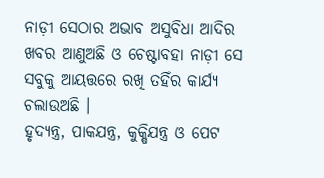ନାଡ଼ୀ ସେଠାର ଅଭାବ ଅସୁବିଧା ଆଦିର ଖବର ଆଣୁଅଛି ଓ ଚେଷ୍ଟାବହା ନାଡ଼ୀ ସେ ସବୁକୁ ଆୟତ୍ତରେ ରଖି ତହିଁର କାର୍ଯ୍ୟ ଚଲାଉଅଛି ।
ହୃଦ୍ଯନ୍ତ୍ର, ପାକଯନ୍ତ୍ର, କୁକ୍ଷିଯନ୍ତ୍ର ଓ ପେଟ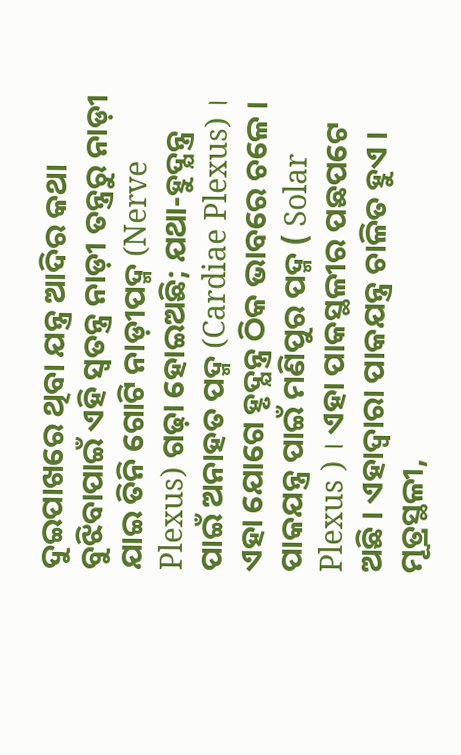ଦୁଇପାଖରେ ଥିବା ଯନ୍ତ୍ର ଆଦିର କଥା ବୁଝିବାପାଇଁ ଏହି ସ୍ୱତନ୍ତ୍ର ନାଡ଼ୀ ତନ୍ତ୍ରରୁ ନାଡ଼ୀ ଯାଇ ତିନି ଗୋଟି ନାଡ଼ୀପଦ୍ମ (Nerve Plexus) ଗଢ଼ା ହୋଇଅଛି; ଯଥା-ହୁଦ୍ଯନ୍ତ୍ର ପାଇଁ ଅନାହତ ପଦ୍ମ (Cardiae Plexus) । ଏହା ଯୋଗେ ହୃଦ୍ଯନ୍ତ୍ର ଠିକ ଭାବରେ ଚଳେ । ପାକଯନ୍ତ୍ର ପାଇଁ ମଣିପୁର ପଦ୍ମ ( Solar Plexus ) । ଏହା ପାକସ୍ଥଳୀର ପଛପଟେ ଅଛି । ଏହାଦ୍ୱାରା ପାକଯନ୍ତ୍ର ଚାଳିତ ହୁଏ । ମୂତ୍ରସ୍ଥଳୀ,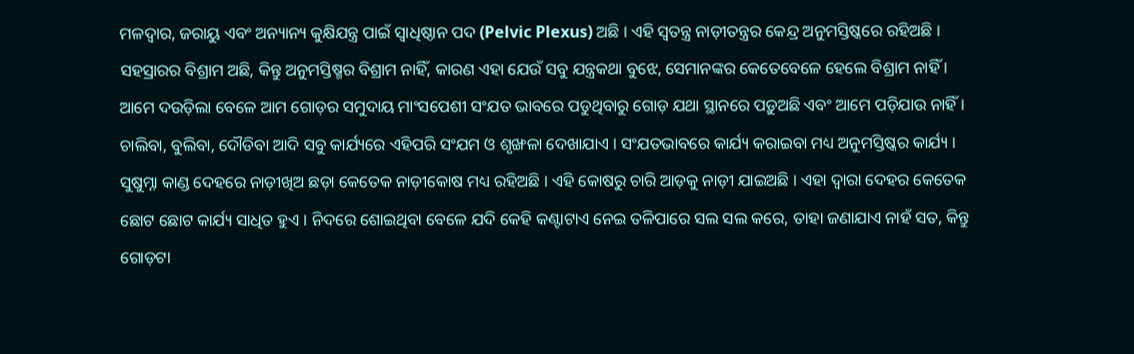ମଳଦ୍ୱାର, ଜରାୟୁ ଏବଂ ଅନ୍ୟାନ୍ୟ କୁକ୍ଷିଯନ୍ତ୍ର ପାଇଁ ସ୍ୱାଧିଷ୍ଠାନ ପଦ (Pelvic Plexus) ଅଛି । ଏହି ସ୍ୱତନ୍ତ୍ର ନାଡ଼ୀତନ୍ତ୍ରର କେନ୍ଦ୍ର ଅନୁମସ୍ତିଷ୍କରେ ରହିଅଛି । ସହସ୍ରାରର ବିଶ୍ରାମ ଅଛି, କିନ୍ତୁ ଅନୁମସ୍ତିଷ୍ମର ବିଶ୍ରାମ ନାହିଁ, କାରଣ ଏହା ଯେଉଁ ସବୁ ଯନ୍ତ୍ରକଥା ବୁଝେ, ସେମାନଙ୍କର କେତେବେଳେ ହେଲେ ବିଶ୍ରାମ ନାହିଁ ।
ଆମେ ଦଉଡ଼ିଲା ବେଳେ ଆମ ଗୋଡ଼ର ସମୁଦାୟ ମାଂସପେଶୀ ସଂଯତ ଭାବରେ ପଡୁଥିବାରୁ ଗୋଡ଼ ଯଥା ସ୍ଥାନରେ ପଡ଼ୁଅଛି ଏବଂ ଆମେ ପଡ଼ିଯାଉ ନାହିଁ । ଚାଲିବା, ବୁଲିବା, ଦୌଡିବା ଆଦି ସବୁ କାର୍ଯ୍ୟରେ ଏହିପରି ସଂଯମ ଓ ଶୃଙ୍ଖଳା ଦେଖାଯାଏ । ସଂଯତଭାବରେ କାର୍ଯ୍ୟ କରାଇବା ମଧ୍ୟ ଅନୁମସ୍ତିଷ୍କର କାର୍ଯ୍ୟ ।
ସୁଷୁମ୍ନା କାଣ୍ଡ ଦେହରେ ନାଡ଼ୀଖିଅ ଛଡ଼ା କେତେକ ନାଡ଼ୀକୋଷ ମଧ୍ୟ ରହିଅଛି । ଏହି କୋଷରୁ ଚାରି ଆଡ଼କୁ ନାଡ଼ୀ ଯାଇଅଛି । ଏହା ଦ୍ୱାରା ଦେହର କେତେକ ଛୋଟ ଛୋଟ କାର୍ଯ୍ୟ ସାଧିତ ହୁଏ । ନିଦରେ ଶୋଇଥିବା ବେଳେ ଯଦି କେହି କଣ୍ଟାଟାଏ ନେଇ ତଳିପାରେ ସଲ ସଲ କରେ, ତାହା ଜଣାଯାଏ ନାହଁ ସତ, କିନ୍ତୁ ଗୋଡ଼ଟା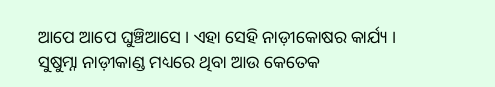ଆପେ ଆପେ ଘୁଞ୍ଚିଆସେ । ଏହା ସେହି ନାଡ଼ୀକୋଷର କାର୍ଯ୍ୟ ।
ସୁଷୁମ୍ନା ନାଡ଼ୀକାଣ୍ଡ ମଧ୍ୟରେ ଥିବା ଆଉ କେତେକ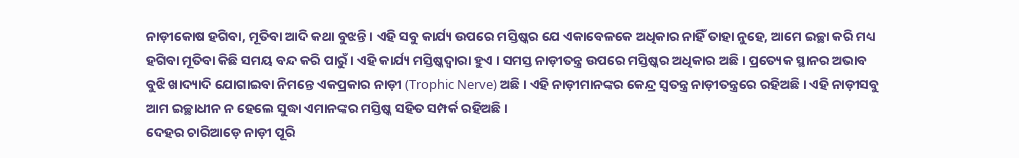ନାଡ଼ୀକୋଷ ହଗିବା, ମୂତିବା ଆଦି କଥା ବୁଝନ୍ତି । ଏହି ସବୁ କାର୍ଯ୍ୟ ଉପରେ ମସ୍ତିଷ୍କର ଯେ ଏକାବେଳକେ ଅଧିକାର ନାହିଁ ତାହା ନୁହେ, ଆମେ ଇଚ୍ଛା କରି ମଧ୍ୟ ହଗିବା ମୂତିବା କିଛି ସମୟ ବନ୍ଦ କରି ପାରୁଁ । ଏହି କାର୍ଯ୍ୟ ମସ୍ତିଷ୍କଦ୍ୱାରା ହୁଏ । ସମସ୍ତ ନାଡ଼ୀତନ୍ତ୍ର ଉପରେ ମସ୍ତିଷ୍କର ଅଧିକାର ଅଛି । ପ୍ରତ୍ୟେକ ସ୍ଥାନର ଅଭାବ ବୁଝି ଖାଦ୍ୟାଦି ଯୋଗାଇବା ନିମନ୍ତେ ଏକପ୍ରକାର ନାଡ଼ୀ (Trophic Nerve) ଅଛି । ଏହି ନାଡ଼ୀମାନଙ୍କର କେନ୍ଦ୍ର ସ୍ୱତନ୍ତ୍ର ନାଡ଼ୀତନ୍ତ୍ରରେ ରହିଅଛି । ଏହି ନାଡ଼ୀସବୁ ଆମ ଇଚ୍ଛାଧୀନ ନ ହେଲେ ସୁଦ୍ଧା ଏମାନଙ୍କର ମସ୍ତିଷ୍କ ସହିତ ସମ୍ପର୍କ ରହିଅଛି ।
ଦେହର ଚାରିଆଡ଼େ ନାଡ଼ୀ ପୂରି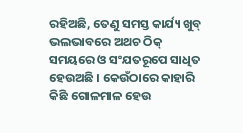ରହିଅଛି, ତେଣୁ ସମସ୍ତ କାର୍ଯ୍ୟ ଖୁବ୍ ଭଲଭାବରେ ଅଥଚ ଠିକ୍ ସମୟରେ ଓ ସଂଯତରୂପେ ସାଧିତ ହେଉଅଛି । କେଉଁଠାରେ କାହାରି କିଛି ଗୋଳମାଳ ହେଉ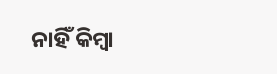ନାହିଁ କିମ୍ବା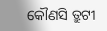କୌଣସି ତ୍ରୁଟୀ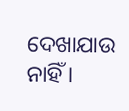ଦେଖାଯାଉ ନାହିଁ ।